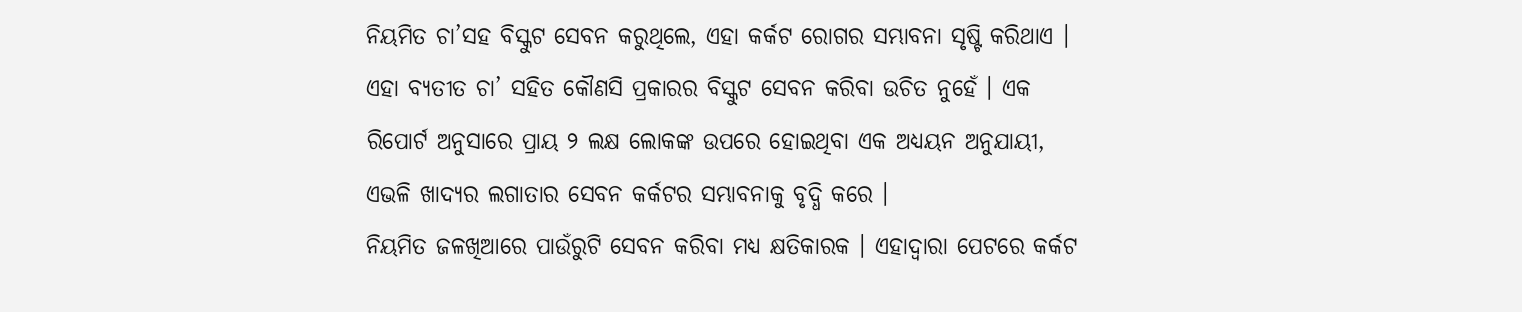ନିୟମିତ ଚା’ସହ ବିସ୍କୁଟ ସେବନ କରୁଥିଲେ, ଏହା କର୍କଟ ରୋଗର ସମ୍ଭାବନା ସୃଷ୍ଟି କରିଥାଏ । ଏହା ବ୍ୟତୀତ ଚା’ ସହିତ କୌଣସି ପ୍ରକାରର ବିସ୍କୁଟ ସେବନ କରିବା ଉଚିତ ନୁହେଁ । ଏକ ରିପୋର୍ଟ ଅନୁସାରେ ପ୍ରାୟ ୨ ଲକ୍ଷ ଲୋକଙ୍କ ଉପରେ ହୋଇଥିବା ଏକ ଅଧ୍ୟୟନ ଅନୁଯାୟୀ, ଏଭଳି ଖାଦ୍ୟର ଲଗାତାର ସେବନ କର୍କଟର ସମ୍ଭାବନାକୁ ବୃଦ୍ଧି କରେ ।
ନିୟମିତ ଜଳଖିଆରେ ପାଉଁରୁଟି ସେବନ କରିବା ମଧ୍ୟ କ୍ଷତିକାରକ । ଏହାଦ୍ୱାରା ପେଟରେ କର୍କଟ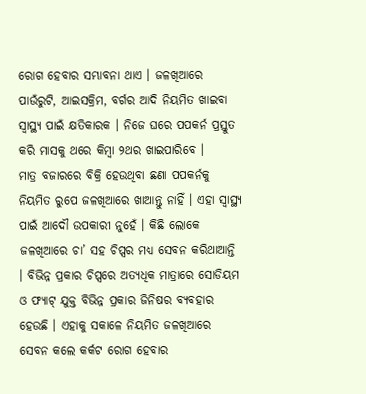ରୋଗ ହେବାର ସମ୍ଭାବନା ଥାଏ । ଜଳଖିଆରେ ପାଉଁରୁଟି, ଆଇସକ୍ରିମ, ବର୍ଗର ଆଦି ନିୟମିତ ଖାଇବା ସ୍ୱାସ୍ଥ୍ୟ ପାଇଁ କ୍ଷତିକାରକ । ନିଜେ ଘରେ ପପକର୍ନ ପ୍ରସ୍ତୁତ କରି ମାସକୁ ଥରେ କିମ୍ବା ୨ଥର ଖାଇପାରିବେ ।
ମାତ୍ର ବଜାରରେ ବିକ୍ରି ହେଉଥିବା ଛଣା ପପକର୍ନକୁ ନିୟମିତ ରୁପେ ଜଳଖିଆରେ ଖାଆନ୍ତୁ ନାହିଁ । ଏହା ସ୍ୱାସ୍ଥ୍ୟ ପାଇଁ ଆଦୌ ଉପକାରୀ ନୁହେଁ । କିଛି ଲୋକେ ଜଳଖିଆରେ ଚା’ ସହ ଚିପ୍ସର ମଧ୍ୟ ସେବନ କରିଥାଆନ୍ତି । ବିଭିନ୍ନ ପ୍ରକାର ଚିପ୍ସରେ ଅତ୍ୟଧିକ ମାତ୍ରାରେ ସୋଡିୟମ ଓ ଫ୍ୟାଟ୍ ଯୁକ୍ତ ବିଭିନ୍ନ ପ୍ରକାର ଜିନିଷର ବ୍ୟବହାର ହେଉଛି । ଏହାକୁ ସକାଳେ ନିୟମିତ ଜଳଖିଆରେ ସେବନ କଲେ କର୍କଟ ରୋଗ ହେବାର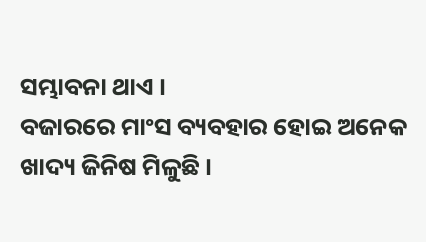ସମ୍ଭାବନା ଥାଏ ।
ବଜାରରେ ମାଂସ ବ୍ୟବହାର ହୋଇ ଅନେକ ଖାଦ୍ୟ ଜିନିଷ ମିଳୁଛି ।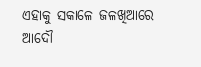ଏହାକୁ ସକାଳେ ଜଳଖିଆରେ ଆଦୌ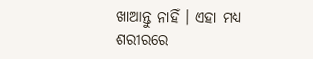ଖାଆନ୍ତୁ ନାହିଁ । ଏହା ମଧ୍ୟ ଶରୀରରେ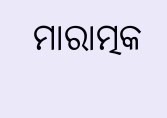ମାରାତ୍ମକ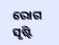ରୋଗ ସୃଷ୍ଟି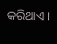କରିଥାଏ ।